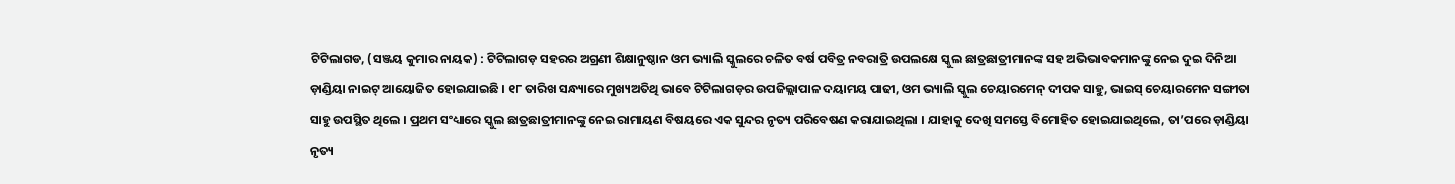ଟିଟିଲାଗଡ, (ସଞ୍ଜୟ କୁମାର ନାୟକ) : ଟିଟିଲାଗଡ଼ ସହରର ଅଗ୍ରଣୀ ଶିକ୍ଷାନୁଷ୍ଠାନ ଓମ ଭ୍ୟାଲି ସ୍କୁଲରେ ଚଳିତ ବର୍ଷ ପବିତ୍ର ନବରାତ୍ରି ଉପଲକ୍ଷେ ସ୍କୁଲ ଛାତ୍ରଛାତ୍ରୀମାନଙ୍କ ସହ ଅଭିଭାବକମାନଙ୍କୁ ନେଇ ଦୁଇ ଦିନିଆ ଡ଼ାଣ୍ଡିୟା ନାଇଟ୍ ଆୟୋଜିତ ହୋଇଯାଇଛି । ୧୮ ତାରିଖ ସନ୍ଧ୍ୟାରେ ମୁଖ୍ୟଅତିଥି ଭାବେ ଟିଟିଲାଗଡ଼ର ଉପଜିଲ୍ଲାପାଳ ଦୟାମୟ ପାଢୀ, ଓମ ଭ୍ୟାଲି ସ୍କୁଲ ଚେୟାରମେନ୍ ଦୀପକ ସାହୁ, ଭାଇସ୍ ଚେୟାରମେନ ସଙ୍ଗୀତା ସାହୁ ଉପସ୍ଥିତ ଥିଲେ । ପ୍ରଥମ ସଂଧ୍ୟାରେ ସ୍କୁଲ ଛାତ୍ରଛାତ୍ରୀମାନଙ୍କୁ ନେଇ ରାମାୟଣ ବିଷୟରେ ଏକ ସୁନ୍ଦର ନୃତ୍ୟ ପରିବେଷଣ କରାଯାଇଥିଲା । ଯାହାକୁ ଦେଖି ସମସ୍ତେ ବିମୋହିତ ହୋଇଯାଇଥିଲେ, ତା’ପରେ ଡ଼ାଣ୍ଡିୟା ନୃତ୍ୟ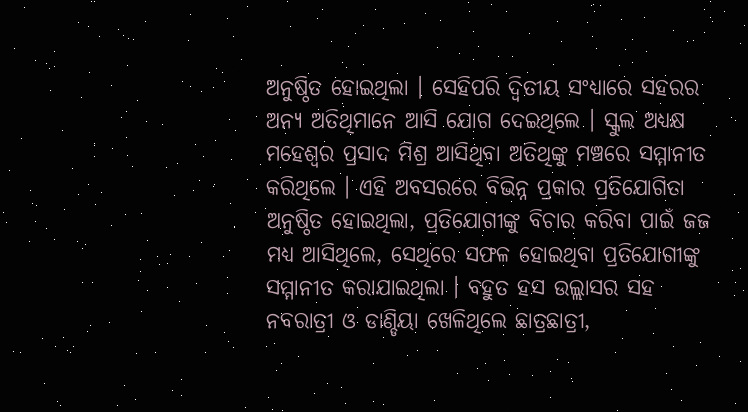ଅନୁଷ୍ଠିତ ହୋଇଥିଲା । ସେହିପରି ଦ୍ୱିତୀୟ ସଂଧ୍ୟାରେ ସହରର ଅନ୍ୟ ଅତିଥିମାନେ ଆସି ଯୋଗ ଦେଇଥିଲେ । ସ୍କୁଲ ଅଧ୍ୟକ୍ଷ ମହେଶ୍ୱର ପ୍ରସାଦ ମିଶ୍ର ଆସିଥିବା ଅତିଥିଙ୍କୁ ମଞ୍ଚରେ ସମ୍ମାନୀତ କରିଥିଲେ । ଏହି ଅବସରରେ ବିଭିନ୍ନ ପ୍ରକାର ପ୍ରତିଯୋଗିତା ଅନୁଷ୍ଠିତ ହୋଇଥିଲା, ପ୍ରତିଯୋଗୀଙ୍କୁ ବିଚାର କରିବା ପାଇଁ ଜଜ ମଧ୍ୟ ଆସିଥିଲେ, ସେଥିରେ ସଫଳ ହୋଇଥିବା ପ୍ରତିଯୋଗୀଙ୍କୁ ସମ୍ମାନୀତ କରାଯାଇଥିଲା । ବହୁତ ହସ ଉଲ୍ଲାସର ସହ ନବରାତ୍ରୀ ଓ ଡାଣ୍ଡିୟା ଖେଳିଥିଲେ ଛାତ୍ରଛାତ୍ରୀ,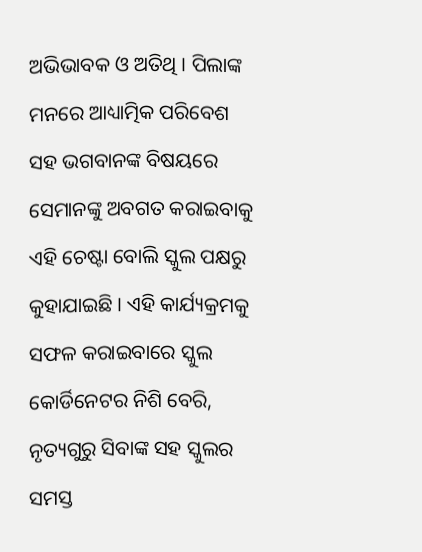ଅଭିଭାବକ ଓ ଅତିଥି । ପିଲାଙ୍କ ମନରେ ଆଧ୍ୟାତ୍ମିକ ପରିବେଶ ସହ ଭଗବାନଙ୍କ ବିଷୟରେ ସେମାନଙ୍କୁ ଅବଗତ କରାଇବାକୁ ଏହି ଚେଷ୍ଟା ବୋଲି ସ୍କୁଲ ପକ୍ଷରୁ କୁହାଯାଇଛି । ଏହି କାର୍ଯ୍ୟକ୍ରମକୁ ସଫଳ କରାଇବାରେ ସ୍କୁଲ କୋର୍ଡିନେଟର ନିଶି ବେରି, ନୃତ୍ୟଗୁରୁ ସିବାଙ୍କ ସହ ସ୍କୁଲର ସମସ୍ତ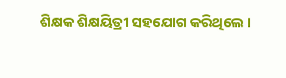ଶିକ୍ଷକ ଶିକ୍ଷୟିତ୍ରୀ ସହଯୋଗ କରିଥିଲେ ।